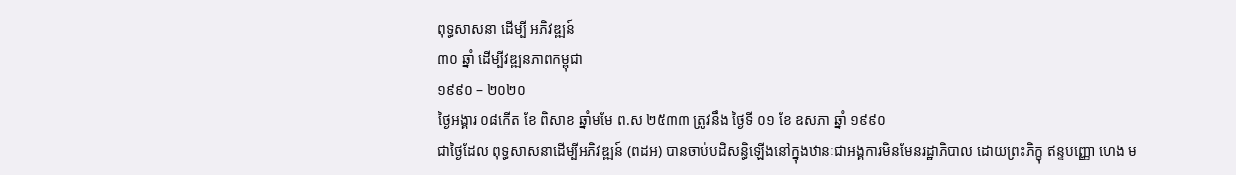ពុទ្ធសាសនា ដើម្បី អភិវឌ្ឍន៍
៣០ ឆ្នាំ ដើម្បីវឌ្ឍនភាពកម្ពុជា
១៩៩០ – ២០២០
ថ្ងៃអង្គារ ០៨កើត ខែ ពិសាខ ឆ្នាំមមែ ព.ស ២៥៣៣ ត្រូវនឹង ថ្ងៃទី ០១ ខែ ឧសភា ឆ្នាំ ១៩៩០
ជាថ្ងៃដែល ពុទ្ធសាសនាដើម្បីអភិវឌ្ឍន៍ (ពដអ) បានចាប់បដិសន្ធិឡើងនៅក្នុងឋានៈជាអង្គការមិនមែនរដ្ឋាភិបាល ដោយព្រះភិក្ខុ ឥន្ទបញ្ញោ ហេង ម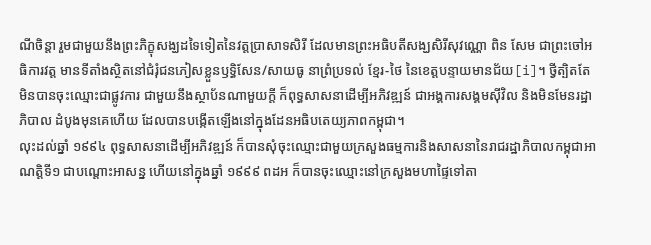ណីចិន្តា រួមជាមួយនឹងព្រះភិក្ខុសង្ឃដទៃទៀតនៃវត្តប្រាសាទសិរី ដែលមានព្រះអធិបតីសង្ឃសិរីសុវណ្ណោ ពិន សែម ជាព្រះចៅអធិការវត្ត មានទីតាំងស្ថិតនៅជំរុំជនភៀសខ្លួនឫទ្ធិសែន/សាយធូ នាព្រំប្រទល់ ខ្មែរ-ថៃ នៃខេត្តបន្ទាយមានជ័យ[i]។ ថ្វីត្បិតតែមិនបានចុះឈ្មោះជាផ្លូវការ ជាមួយនឹងស្ថាប័នណាមួយក្តី ក៏ពុទ្ធសាសនាដើម្បីអភិវឌ្ឍន៍ ជាអង្គការសង្គមស៊ីវិល និងមិនមែនរដ្ឋាភិបាល ដំបូងមុនគេហើយ ដែលបានបង្កើតឡើងនៅក្នុងដែនអធិបតេយ្យភាពកម្ពុជា។
លុះដល់ឆ្នាំ ១៩៩៤ ពុទ្ធសាសនាដើម្បីអភិវឌ្ឍន៍ ក៏បានសុំចុះឈ្មោះជាមួយក្រសួងធម្មការនិងសាសនានៃរាជរដ្ឋាភិបាលកម្ពុជាអាណត្តិទី១ ជាបណ្តោះអាសន្ន ហើយនៅក្នុងឆ្នាំ ១៩៩៩ ពដអ ក៏បានចុះឈ្មោះនៅក្រសួងមហាផ្ទៃទៅតា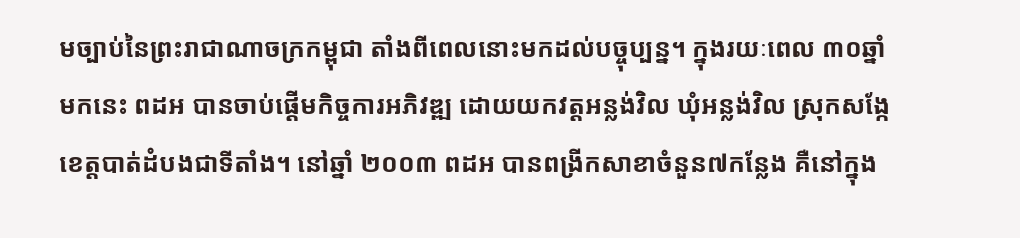មច្បាប់នៃព្រះរាជាណាចក្រកម្ពុជា តាំងពីពេលនោះមកដល់បច្ចុប្បន្ន។ ក្នុងរយៈពេល ៣០ឆ្នាំ មកនេះ ពដអ បានចាប់ផ្តើមកិច្ចការអភិវឌ្ឍ ដោយយកវត្តអន្លង់វិល ឃុំអន្លង់វិល ស្រុកសង្កែ ខេត្តបាត់ដំបងជាទីតាំង។ នៅឆ្នាំ ២០០៣ ពដអ បានពង្រីកសាខាចំនួន៧កន្លែង គឺនៅក្នុង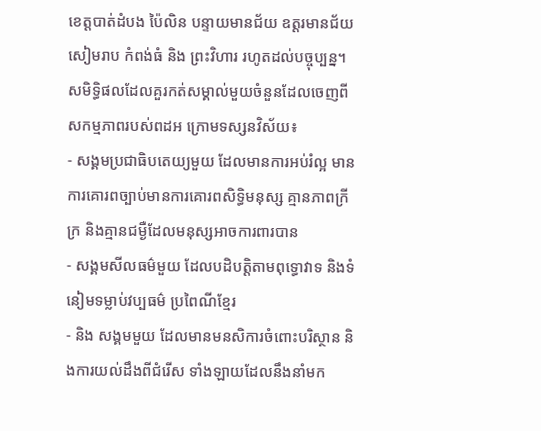ខេត្តបាត់ដំបង ប៉ៃលិន បន្ទាយមានជ័យ ឧត្តរមានជ័យ សៀមរាប កំពង់ធំ និង ព្រះវិហារ រហូតដល់បច្ចុប្បន្ន។ សមិទ្ធិផលដែលគួរកត់សម្គាល់មួយចំនួនដែលចេញពីសកម្មភាពរបស់ពដអ ក្រោមទស្សនវិស័យ៖
- សង្គមប្រជាធិបតេយ្យមួយ ដែលមានការអប់រំល្អ មានការគោរពច្បាប់មានការគោរពសិទ្ធិមនុស្ស គ្មានភាពក្រីក្រ និងគ្មានជម្ងឺដែលមនុស្សអាចការពារបាន
- សង្គមសីលធម៌មួយ ដែលបដិបត្តិតាមពុទ្ធោវាទ និងទំនៀមទម្លាប់វប្បធម៌ ប្រពៃណីខ្មែរ
- និង សង្គមមួយ ដែលមានមនសិការចំពោះបរិស្ថាន និងការយល់ដឹងពីជំរើស ទាំងឡាយដែលនឹងនាំមក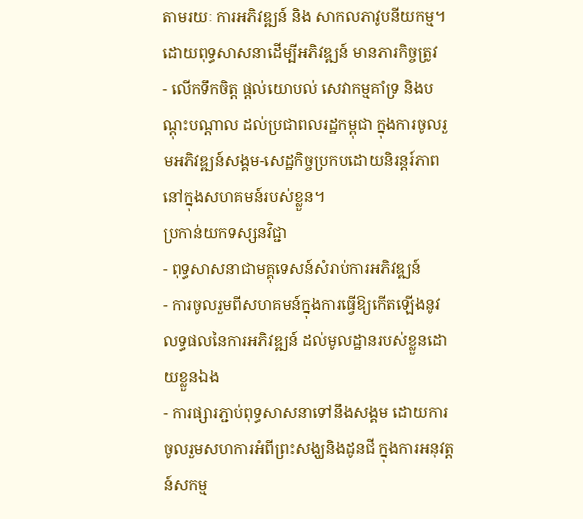តាមរយៈ ការអភិវឌ្ឍន៍ និង សាកលភាវូបនីយកម្ម។
ដោយពុទ្ធសាសនាដើម្បីអភិវឌ្ឍន៍ មានភារកិច្ចត្រូវ
- លើកទឹកចិត្ត ផ្តល់យោបល់ សេវាកម្មគាំទ្រ និងបណ្តុះបណ្តាល ដល់ប្រជាពលរដ្ឋកម្ពុជា ក្នុងការចូលរួមអភិវឌ្ឍន៍សង្គម-សេដ្ឋកិច្ចប្រកបដោយនិរន្តរ៍ភាពនៅក្នុងសហគមន៍របស់ខ្លួន។
ប្រកាន់យកទស្សនវិជ្ជា
- ពុទ្ធសាសនាជាមគ្គុទេសន៍សំរាប់ការអភិវឌ្ឍន៍
- ការចូលរួមពីសហគមន៍ក្នុងការធ្វើឱ្យកើតឡើងនូវលទ្ធផលនៃការអភិវឌ្ឍន៍ ដល់មូលដ្ឋានរបស់ខ្លួនដោយខ្លួនឯង
- ការផ្សារភ្ជាប់ពុទ្ធសាសនាទៅនឹងសង្គម ដោយការចូលរួមសហការអំពីព្រះសង្ឃនិងដូនជី ក្នុងការអនុវត្តន៍សកម្ម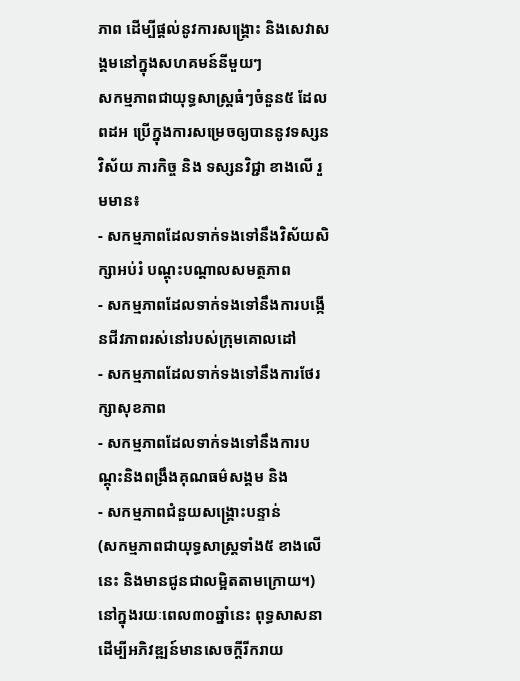ភាព ដើម្បីផ្តល់នូវការសង្រ្គោះ និងសេវាសង្គមនៅក្នុងសហគមន៍នីមួយៗ
សកម្មភាពជាយុទ្ធសាស្ត្រធំៗចំនួន៥ ដែល ពដអ ប្រើក្នុងការសម្រេចឲ្យបាននូវទស្សនវិស័យ ភារកិច្ច និង ទស្សនវិជ្ជា ខាងលើ រួមមាន៖
- សកម្មភាពដែលទាក់ទងទៅនឹងវិស័យសិក្សាអប់រំ បណ្តុះបណ្តាលសមត្ថភាព
- សកម្មភាពដែលទាក់ទងទៅនឹងការបង្កើនជីវភាពរស់នៅរបស់ក្រុមគោលដៅ
- សកម្មភាពដែលទាក់ទងទៅនឹងការថែរក្សាសុខភាព
- សកម្មភាពដែលទាក់ទងទៅនឹងការបណ្តុះនិងពង្រឹងគុណធម៌សង្គម និង
- សកម្មភាពជំនួយសង្គ្រោះបន្ទាន់
(សកម្មភាពជាយុទ្ធសាស្ត្រទាំង៥ ខាងលើនេះ និងមានជូនជាលម្អិតតាមក្រោយ។)
នៅក្នុងរយៈពេល៣០ឆ្នាំនេះ ពុទ្ធសាសនាដើម្បីអភិវឌ្ឍន៍មានសេចក្តីរីករាយ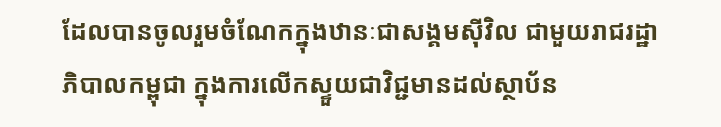ដែលបានចូលរួមចំណែកក្នុងឋានៈជាសង្គមស៊ីវិល ជាមួយរាជរដ្ឋាភិបាលកម្ពុជា ក្នុងការលើកស្ទួយជាវិជ្ជមានដល់ស្ថាប័ន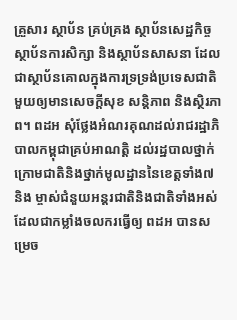គ្រួសារ ស្ថាប័ន គ្រប់គ្រង ស្ថាប័នសេដ្ឋកិច្ច ស្ថាប័នការសិក្សា និងស្ថាប័នសាសនា ដែលជាស្ថាប័នគោលក្នុងការទ្រទ្រង់ប្រទេសជាតិមួយឲ្យមានសេចក្តីសុខ សន្តិភាព និងស្ថិរភាព។ ពដអ សុំថ្លែងអំណរគុណដល់រាជរដ្ឋាភិបាលកម្ពុជាគ្រប់អាណត្តិ ដល់រដ្ឋបាលថ្នាក់ក្រោមជាតិនិងថ្នាក់មូលដ្ឋាននៃខេត្តទាំង៧ និង ម្ចាស់ជំនួយអន្តរជាតិនិងជាតិទាំងអស់ ដែលជាកម្លាំងចលករធ្វើឲ្យ ពដអ បានសម្រេច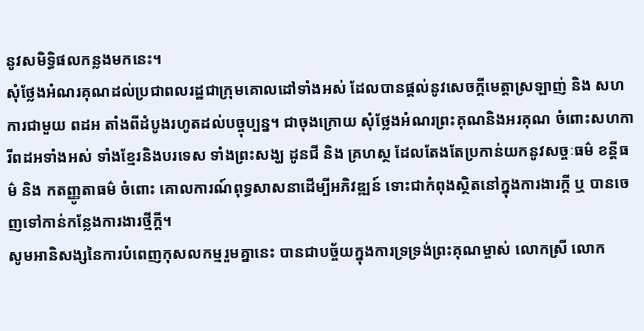នូវសមិទ្ធិផលកន្លងមកនេះ។
សុំថ្លែងអំណរគុណដល់ប្រជាពលរដ្ឋជាក្រុមគោលដៅទាំងអស់ ដែលបានផ្តល់នូវសេចក្តីមេត្តាស្រឡាញ់ និង សហការជាមួយ ពដអ តាំងពីដំបូងរហូតដល់បច្ចុប្បន្ន។ ជាចុងក្រោយ សុំថ្លែងអំណរព្រះគុណនិងអរគុណ ចំពោះសហការីពដអទាំងអស់ ទាំងខ្មែរនិងបរទេស ទាំងព្រះសង្ឃ ដូនជី និង គ្រហស្ថ ដែលតែងតែប្រកាន់យកនូវសច្ចៈធម៌ ខន្តីធម៌ និង កតញ្ញូតាធម៌ ចំពោះ គោលការណ៍ពុទ្ធសាសនាដើម្បីអភិវឌ្ឍន៍ ទោះជាកំពុងស្ថិតនៅក្នុងការងារក្តី ឬ បានចេញទៅកាន់កន្លែងការងារថ្មីក្តី។
សូមអានិសង្សនៃការបំពេញកុសលកម្មរួមគ្នានេះ បានជាបច្ច័យក្នុងការទ្រទ្រង់ព្រះគុណម្ចាស់ លោកស្រី លោក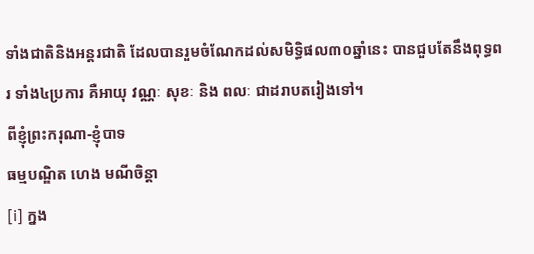ទាំងជាតិនិងអន្តរជាតិ ដែលបានរួមចំណែកដល់សមិទ្ធិផល៣០ឆ្នាំនេះ បានជួបតែនឹងពុទ្ធពរ ទាំង៤ប្រការ គឺអាយុ វណ្ណៈ សុខៈ និង ពលៈ ជាដរាបតរៀងទៅ។
ពីខ្ញុំព្រះករុណា-ខ្ញុំបាទ
ធម្មបណ្ឌិត ហេង មណីចិន្តា
[i] ក្នង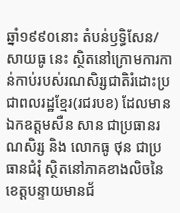ឆ្នាំ១៩៩០នោះ តំបន់ឫទ្ធិសែន/សាយធូ នេះ ស្ថិតនៅក្រោមការកាន់កាប់របស់រណសិរ្សជាតិរំដោះប្រជាពលរដ្ឋខ្មែរ(រជរបខ) ដែលមានឯកឧត្តមសឺន សាន ជាប្រធានរណសិរ្ស និង លោកធូ ថុន ជាប្រធានជំរុំ ស្ថិតនៅភាគខាងលិចនៃខេត្តបន្ទាយមានជ័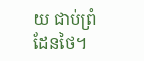យ ជាប់ព្រំដែនថៃ។